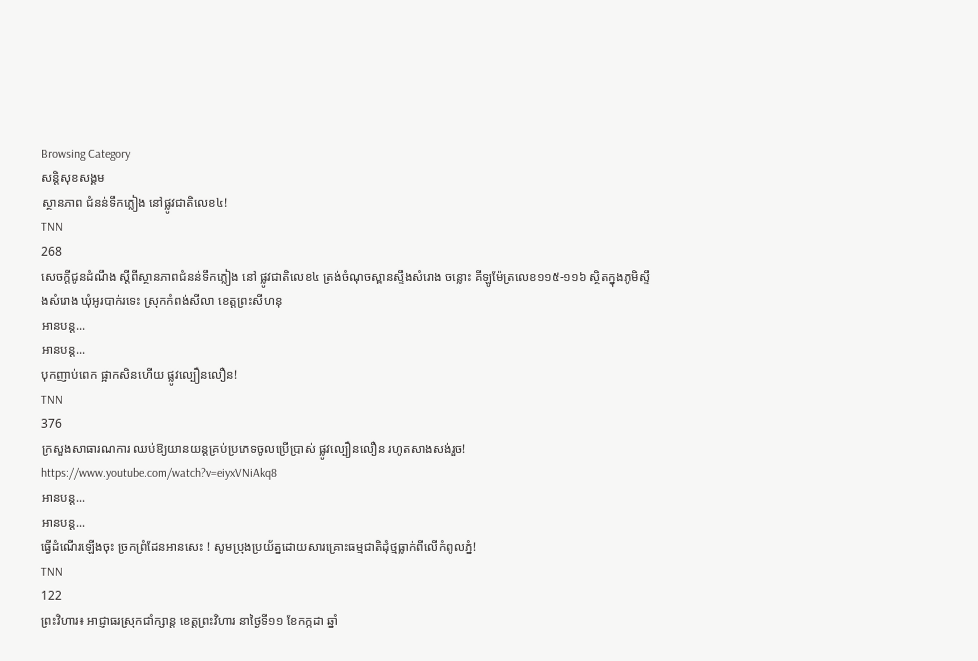Browsing Category
សន្តិសុខសង្គម
ស្ថានភាព ជំនន់ទឹកភ្លៀង នៅផ្លូវជាតិលេខ៤!
TNN
268
សេចក្តីជូនដំណឹង ស្តីពីស្ថានភាពជំនន់ទឹកភ្លៀង នៅ ផ្លូវជាតិលេខ៤ ត្រង់ចំណុចស្ពានស្ទឹងសំរោង ចន្លោះ គីឡូម៉ែត្រលេខ១១៥-១១៦ ស្ថិតក្នុងភូមិស្ទឹងសំរោង ឃុំអូរបាក់រទេះ ស្រុកកំពង់សីលា ខេត្តព្រះសីហនុ
អានបន្ត...
អានបន្ត...
បុកញាប់ពេក ផ្អាកសិនហើយ ផ្លូវល្បឿនលឿន!
TNN
376
ក្រសួងសាធារណការ ឈប់ឱ្យយានយន្តគ្រប់ប្រភេទចូលប្រើប្រាស់ ផ្លូវល្បឿនលឿន រហូតសាងសង់រួច!
https://www.youtube.com/watch?v=eiyxVNiAkq8
អានបន្ត...
អានបន្ត...
ធ្វើដំណើរឡើងចុះ ច្រកព្រំដែនអានសេះ ! សូមប្រុងប្រយ័ត្នដោយសារគ្រោះធម្មជាតិដុំថ្មធ្លាក់ពីលើកំពូលភ្នំ!
TNN
122
ព្រះវិហារ៖ អាជ្ញាធរស្រុកជាំក្សាន្ត ខេត្តព្រះវិហារ នាថ្ងៃទី១១ ខែកក្កដា ឆ្នាំ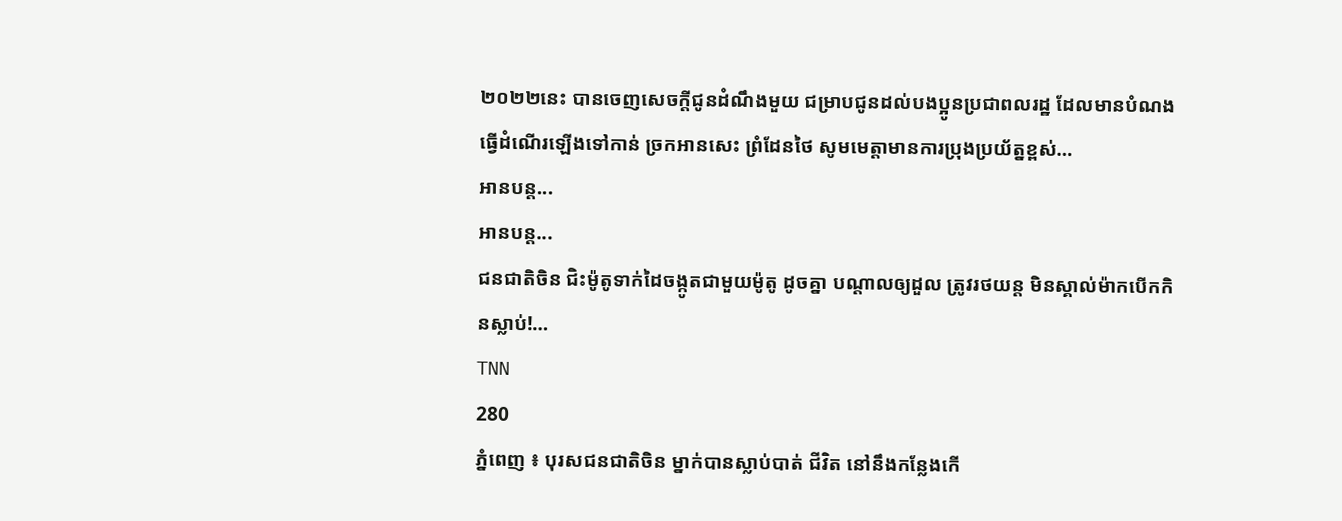២០២២នេះ បានចេញសេចក្តីជូនដំណឹងមួយ ជម្រាបជូនដល់បងប្អូនប្រជាពលរដ្ឋ ដែលមានបំណងធ្វើដំណើរឡើងទៅកាន់ ច្រកអានសេះ ព្រំដែនថៃ សូមមេត្តាមានការប្រុងប្រយ័ត្នខ្ពស់…
អានបន្ត...
អានបន្ត...
ជនជាតិចិន ជិះម៉ូតូទាក់ដៃចង្កូតជាមួយម៉ូតូ ដូចគ្នា បណ្ដាលឲ្យដួល ត្រូវរថយន្ត មិនស្គាល់ម៉ាកបើកកិនស្លាប់!…
TNN
280
ភ្នំពេញ ៖ បុរសជនជាតិចិន ម្នាក់បានស្លាប់បាត់ ជីវិត នៅនឹងកន្លែងកើ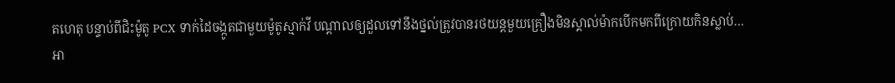តហេតុ បន្ទាប់ពីជិះម៉ូតូ PCX ទាក់ដៃចង្កូតជាមួយម៉ូតូស្មាក់វី បណ្តាលឲ្យដួលទៅនឹងថ្នល់ត្រូវបានរថយន្តមួយគ្រឿងមិនស្គាល់ម៉ាកបើកមកពីក្រោយកិនស្លាប់…
អា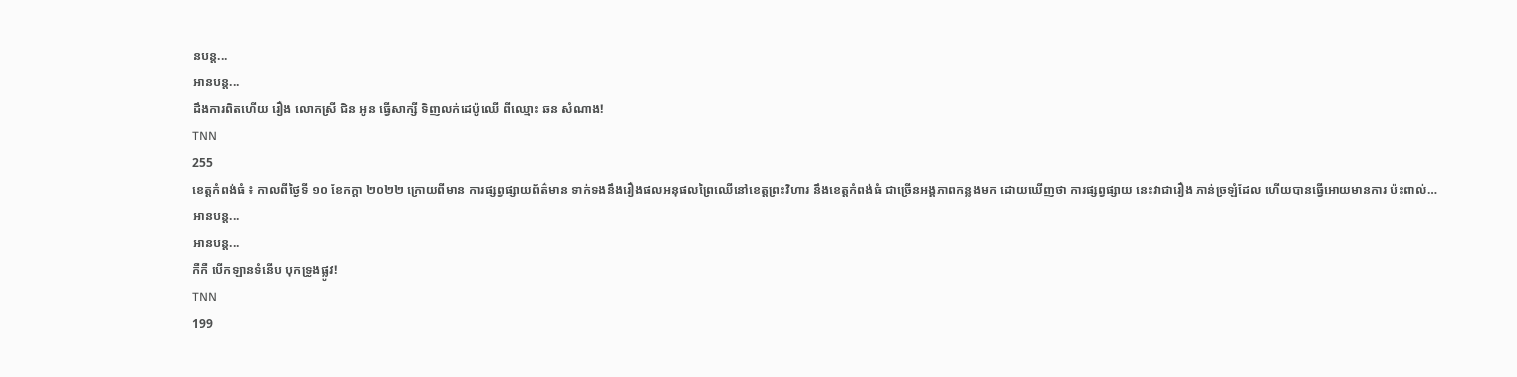នបន្ត...
អានបន្ត...
ដឹងការពិតហើយ រឿង លោកស្រី ជិន អូន ធ្វើសាក្សី ទិញលក់ដេប៉ូឈើ ពីឈ្មោះ ឆន សំណាង!
TNN
255
ខេត្តកំពង់ធំ ៖ កាលពីថ្ងៃទី ១០ ខែកក្តា ២០២២ ក្រោយពីមាន ការផ្សព្វផ្សាយព័ត៌មាន ទាក់ទងនឹងរឿងផលអនុផលព្រៃឈើនៅខេត្តព្រះវិហារ នឹងខេត្តកំពង់ធំ ជាច្រើនអង្គភាពកន្លងមក ដោយឃើញថា ការផ្សព្វផ្សាយ នេះវាជារឿង ភាន់ច្រឡំដែល ហើយបានធ្វើអោយមានការ ប៉ះពាល់…
អានបន្ត...
អានបន្ត...
កឺកឺ បើកឡានទំនើប បុកទ្រូងផ្លូវ!
TNN
199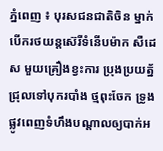ភ្នំពេញ ៖ បុរសជនជាតិចិន ម្នាក់បើករថយន្តស៊េរីទំនើបម៉ាក សឺដេស មួយគ្រឿងខ្វះការ ប្រុងប្រយត្ន័ជ្រុលទៅបុករបាំង ថ្មពុះចែក ទ្រូង ផ្លូវពេញទំហឹងបណ្ដាលឲ្យបាក់អ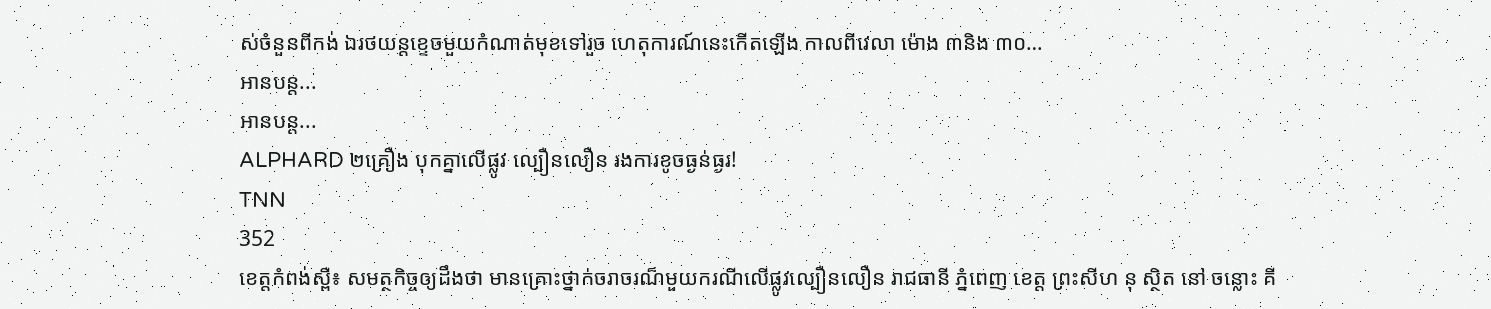ស់ចំនួនពីកង់ ឯរថយន្តខ្ទេចមួយកំណាត់មុខទៅរួច ហេតុការណ៍នេះកើតឡើង កាលពីវេលា ម៉ោង ៣និង ៣០…
អានបន្ត...
អានបន្ត...
ALPHARD ២គ្រឿង បុកគ្នាលើផ្លូវ ល្បឿនលឿន រងការខូចធ្ងន់ធ្ងរ!
TNN
352
ខេត្តកំពង់ស្ពឺ៖ សមត្ថកិច្ចឲ្យដឹងថា មានគ្រោះថ្នាក់ចរាចរណ៏មួយករណីលើផ្លូវល្បឿនលឿន រាជធានី ភ្នំពេញ ខេត្ត ព្រះសីហ នុ ស្ថិត នៅ ចន្លោះ គី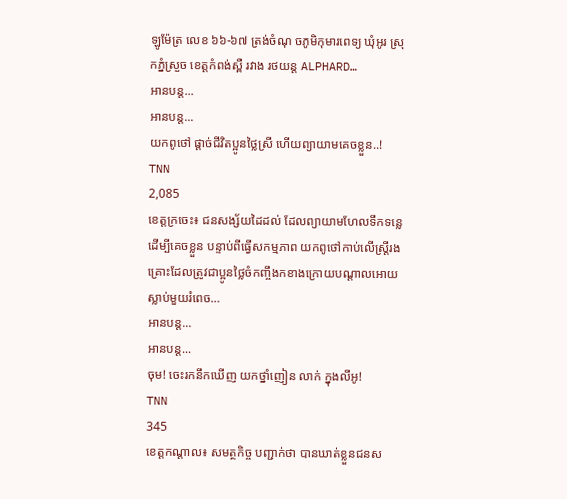ឡូម៉ែត្រ លេខ ៦៦-៦៧ ត្រង់ចំណុ ចភូមិកុមារពេទ្យ ឃុំអូរ ស្រុកភ្នំស្រួច ខេត្តកំពង់ស្ពឺ រវាង រថយន្ត ALPHARD…
អានបន្ត...
អានបន្ត...
យកពូថៅ ផ្តាច់ជីវិតប្អូនថ្លៃស្រី ហើយព្យាយាមគេចខ្លួន..!
TNN
2,085
ខេត្តក្រចេះ៖ ជនសង្ស័យដៃដល់ ដែលព្យាយាមហែលទឹកទន្លេដើម្បីគេចខ្លួន បន្ទាប់ពីធ្វើសកម្មភាព យកពូថៅកាប់លើស្រ្តីរងគ្រោះដែលត្រូវជាប្អូនថ្លៃចំកញ្ចឹងកខាងក្រោយបណ្តាលអោយស្លាប់មួយរំពេច…
អានបន្ត...
អានបន្ត...
ចុម! ចេះរកនឹកឃើញ យកថ្នាំញៀន លាក់ ក្នុងលីអូ!
TNN
345
ខេត្តកណ្តាល៖ សមត្ថកិច្ច បញ្ជាក់ថា បានឃាត់ខ្លួនជនស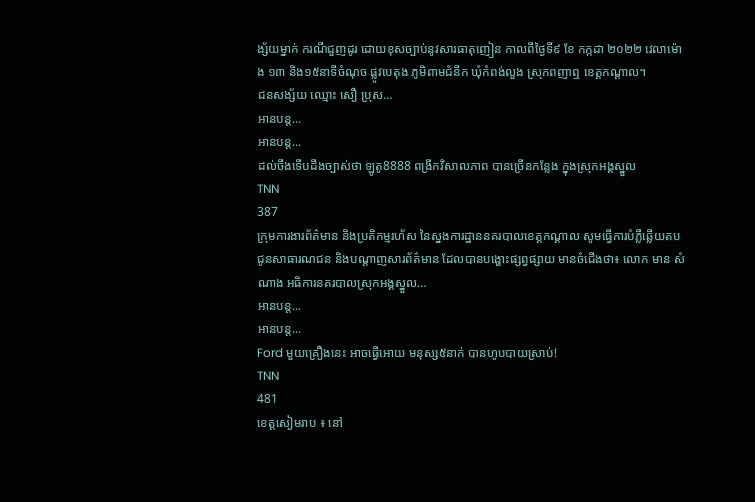ង្ស័យម្នាក់ ករណីជួញដូរ ដោយខុសច្បាប់នូវសារធាតុញៀន កាលពីថ្ងៃទី៩ ខែ កក្កដា ២០២២ វេលាម៉ោង ១៣ និង១៥នាទីចំណុច ផ្លូវបេតុង ភូមិពាមជំនីក ឃុំកំពង់លួង ស្រុកពញាឮ ខេត្តកណ្តាល។
ជនសង្ស័យ ឈ្មោះ សឿ ប្រុស…
អានបន្ត...
អានបន្ត...
ដល់ចឹងទើបដឹងច្បាស់ថា ឡូតូ8888 ពង្រីកវិសាលភាព បានច្រើនកន្លែង ក្នុងស្រុកអង្គស្នួល
TNN
387
ក្រុមការងារព័ត៌មាន និងប្រតិកម្មរហ័ស នៃស្នងការដ្ឋាននគរបាលខេត្តកណ្តាល សូមធ្វេីការបំភ្លឺឆ្លេីយតបជូនសាធារណជន និងបណ្តាញសារព័ត៌មាន ដែលបានបង្ហោះផ្សព្វផ្សាយ មានចំជេីងថា៖ លោក មាន សំណាង អធិការនគរបាលស្រុកអង្គស្នួល…
អានបន្ត...
អានបន្ត...
Ford មួយគ្រឿងនេះ អាចធ្វើអោយ មនុស្ស៥នាក់ បានហូបបាយស្រាប់!
TNN
481
ខេត្តសៀមរាប ៖ នៅ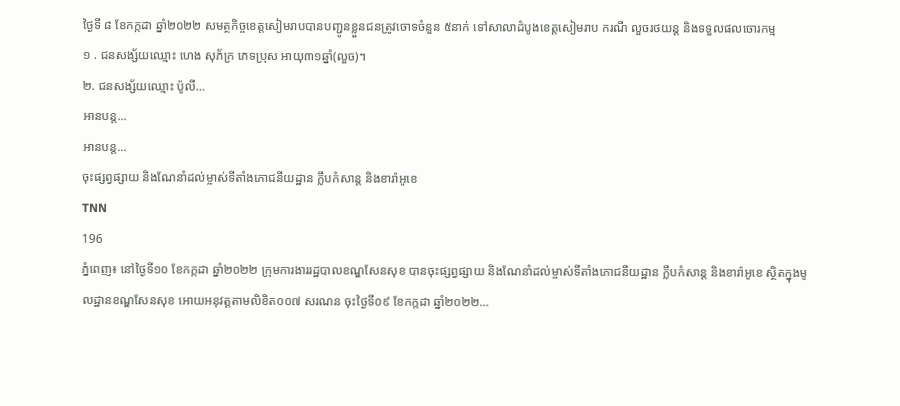ថ្ងៃទី ៨ ខែកក្កដា ឆ្នាំ២០២២ សមត្ថកិច្ចខេត្តសៀមរាបបានបញ្ជូនខ្លួនជនត្រូវចោទចំនួន ៥នាក់ ទៅសាលាដំបូងខេត្តសៀមរាប ករណី លួចរថយន្ត និងទទួលផលចោរកម្ម
១ . ជនសង្ស័យឈ្មោះ ហេង សុភ័ក្រ ភេទប្រុស អាយុ៣១ឆ្នាំ(លួច)។
២. ជនសង្ស័យឈ្មោះ ប៉ូលី…
អានបន្ត...
អានបន្ត...
ចុះផ្សព្វផ្សាយ និងណែនាំដល់ម្ចាស់ទីតាំងភោជនីយដ្ឋាន ក្លឹបកំសាន្ត និងខារ៉ាអូខេ
TNN
196
ភ្នំពេញ៖ នៅថ្ងៃទី១០ ខែកក្កដា ឆ្នាំ២០២២ ក្រុមការងាររដ្ឋបាលខណ្ឌសែនសុខ បានចុះផ្សព្វផ្សាយ និងណែនាំដល់ម្ចាស់ទីតាំងភោជនីយដ្ឋាន ក្លឹបកំសាន្ត និងខារ៉ាអូខេ ស្ថិតក្នុងមូលដ្ឋានខណ្ឌសែនសុខ អោយអនុវត្តតាមលិខិត០០៧ សរណន ចុះថ្ងៃទី០៩ ខែកក្កដា ឆ្នាំ២០២២…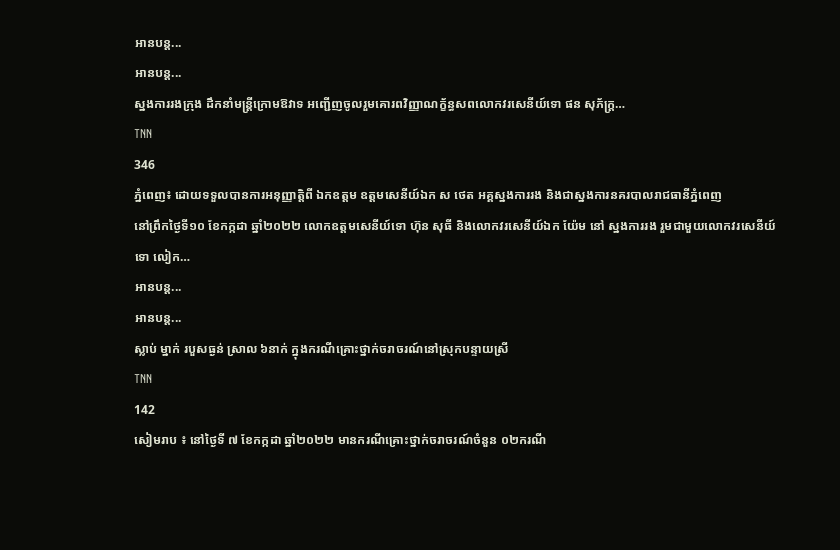អានបន្ត...
អានបន្ត...
ស្នងការរងក្រុង ដឹកនាំមន្ត្រីក្រោមឱវាទ អញ្ជើញចូលរួមគោរពវិញ្ញាណក័្ខន្ធសពលោកវរសេនីយ៍ទោ ផន សុភ័ក្ត្រ…
TNN
346
ភ្នំពេញ៖ ដោយទទួលបានការអនុញ្ញាត្តិពី ឯកឧត្តម ឧត្តមសេនីយ៍ឯក ស ថេត អគ្គស្នងការរង និងជាស្នងការនគរបាលរាជធានីភ្នំពេញ
នៅព្រឹកថ្ងៃទី១០ ខែកក្កដា ឆ្នាំ២០២២ លោកឧត្តមសេនីយ៍ទោ ហ៊ុន សុធី និងលោកវរសេនីយ៍ឯក យ៉ែម នៅ ស្នងការរង រួមជាមួយលោកវរសេនីយ៍ទោ លៀក…
អានបន្ត...
អានបន្ត...
ស្លាប់ ម្នាក់ របួសធ្ងន់ ស្រាល ៦នាក់ ក្នុងករណីគ្រោះថ្នាក់ចរាចរណ៍នៅស្រុកបន្ទាយស្រី
TNN
142
សៀមរាប ៖ នៅថ្ងៃទី ៧ ខែកក្កដា ឆ្នាំ២០២២ មានករណីគ្រោះថ្នាក់ចរាចរណ៍ចំនួន ០២ករណី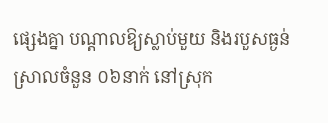ផ្សេងគ្នា បណ្តាលឱ្យស្លាប់មួយ និងរបួសធ្ងន់ ស្រាលចំនួន ០៦នាក់ នៅស្រុក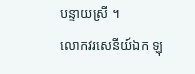បន្ទាយស្រី ។
លោកវរសេនីយ៍ឯក ឡុ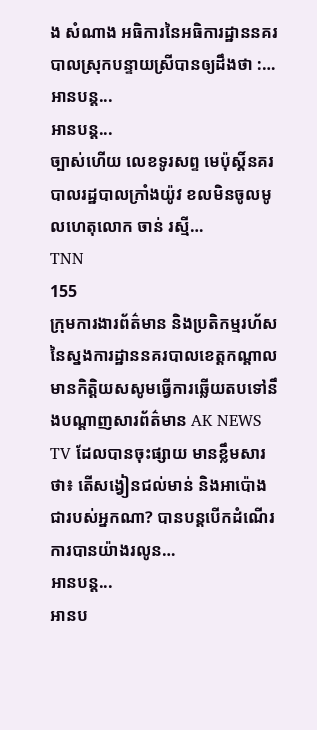ង សំណាង អធិការនៃអធិការដ្ឋាននគរបាលស្រុកបន្ទាយស្រីបានឲ្យដឹងថា :…
អានបន្ត...
អានបន្ត...
ច្បាស់ហើយ លេខទូរសព្ទ មេប៉ុស្តិ៍នគរបាលរដ្ឋបាលក្រាំងយ៉ូវ ខលមិនចូលមូលហេតុលោក ចាន់ រស្មី…
TNN
155
ក្រុមការងារព័ត៌មាន និងប្រតិកម្មរហ័ស នៃស្នងការដ្ឋាននគរបាលខេត្តកណ្តាល មានកិត្តិយសសូមធ្វើការឆ្លើយតបទៅនឹងបណ្ដាញសារព័ត៌មាន AK NEWS TV ដែលបានចុះផ្សាយ មានខ្លឹមសារថា៖ តើសង្វៀនជល់មាន់ និងអាប៉ោងជារបស់អ្នកណា? បានបន្តបើកដំណើរការបានយ៉ាងរលូន…
អានបន្ត...
អានប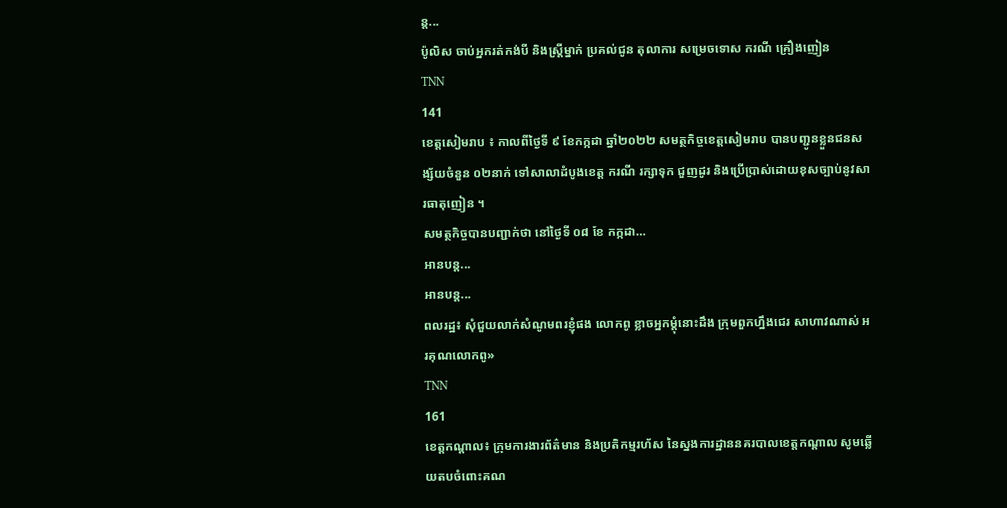ន្ត...
ប៉ូលិស ចាប់អ្នករត់កង់បី និងស្ត្រីម្នាក់ ប្រគល់ជូន តុលាការ សម្រេចទោស ករណី គ្រឿងញៀន
TNN
141
ខេត្តសៀមរាប ៖ កាលពីថ្ងៃទី ៩ ខែកក្កដា ឆ្នាំ២០២២ សមត្ថកិច្ចខេត្តសៀមរាប បានបញ្ជូនខ្លួនជនសង្ស័យចំនួន ០២នាក់ ទៅសាលាដំបូងខេត្ត ករណី រក្សាទុក ជួញដូរ និងប្រេីប្រាស់ដោយខុសច្បាប់នូវសារធាតុញៀន ។
សមត្ថកិច្ចបានបញ្ជាក់ថា នៅថ្ងៃទី ០៨ ខែ កក្កដា…
អានបន្ត...
អានបន្ត...
ពលរដ្ឋ៖ សុំជួយលាក់សំណូមពរខ្ញុំផង លោកពូ ខ្លាចអ្នកម្តុំនោះដឹង ក្រុមពួកហ្នឹងជេរ សាហាវណាស់ អរគុណលោកពូ»
TNN
161
ខេត្តកណ្តាល៖ ក្រុមការងារព័ត៌មាន និងប្រតិកម្មរហ័ស នៃស្នងការដ្ឋាននគរបាលខេត្តកណ្តាល សូមឆ្លើយតបចំពោះគណ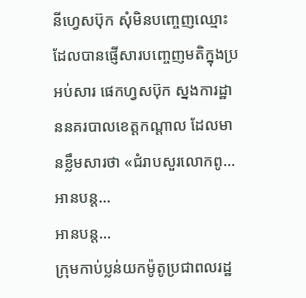នីហ្វេសប៊ុក សុំមិនបញ្ចេញឈ្មោះ ដែលបានផ្ញើសារបញ្ចេញមតិក្នុងប្រអប់សារ ផេកហ្វសប៊ុក ស្នងការដ្ឋាននគរបាលខេត្តកណ្ដាល ដែលមានខ្លឹមសារថា «ជំរាបសួរលោកពូ…
អានបន្ត...
អានបន្ត...
ក្រុមកាប់ប្លន់យកម៉ូតូប្រជាពលរដ្ឋ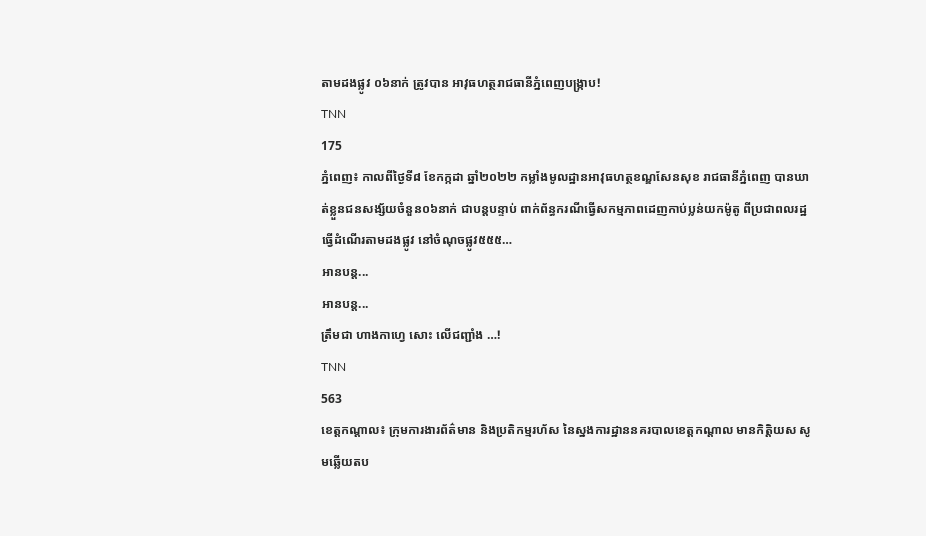តាមដងផ្លូវ ០៦នាក់ ត្រូវបាន អាវុធហត្ថរាជធានីភ្នំពេញបង្ក្រាប!
TNN
175
ភ្នំពេញ៖ កាលពីថ្ងៃទី៨ ខែកក្កដា ឆ្នាំ២០២២ កម្លាំងមូលដ្ឋានអាវុធហត្ថខណ្ឌសែនសុខ រាជធានីភ្នំពេញ បានឃាត់ខ្លួនជនសង្ស័យចំនួន០៦នាក់ ជាបន្តបន្ទាប់ ពាក់ព័ន្ធករណីធ្វើសកម្មភាពដេញកាប់ប្លន់យកម៉ូតូ ពីប្រជាពលរដ្ឋធ្វើដំណើរតាមដងផ្លូវ នៅចំណុចផ្លូវ៥៥៥…
អានបន្ត...
អានបន្ត...
ត្រឹមជា ហាងកាហ្វេ សោះ លើជញ្ជាំង …!
TNN
563
ខេត្តកណ្តាល៖ ក្រុមការងារព័ត៌មាន និងប្រតិកម្មរហ័ស នៃស្នងការដ្ឋាននគរបាលខេត្តកណ្តាល មានកិត្តិយស សូមឆ្លើយតប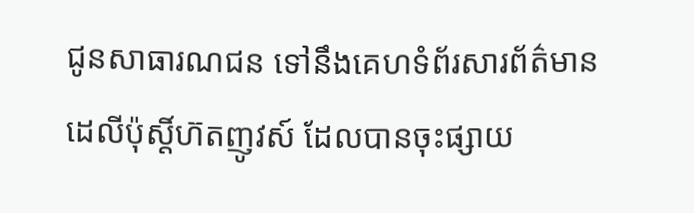ជូនសាធារណជន ទៅនឹងគេហទំព័រសារព័ត៌មាន ដេលីប៉ុស្តិ៍ហ៊តញូវស៍ ដែលបានចុះផ្សាយ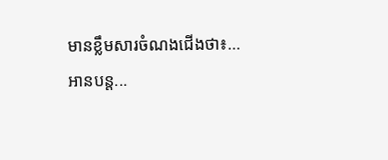មានខ្លឹមសារចំណងជើងថា៖…
អានបន្ត...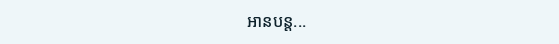អានបន្ត...